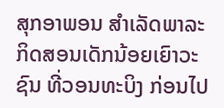ສຸກອາພອນ ສໍາເລັດພາລະກິດສອນເດັກນ້ອຍເຍົາວະຊົນ ທີ່ວອນທະບິງ ກ່ອນໄປ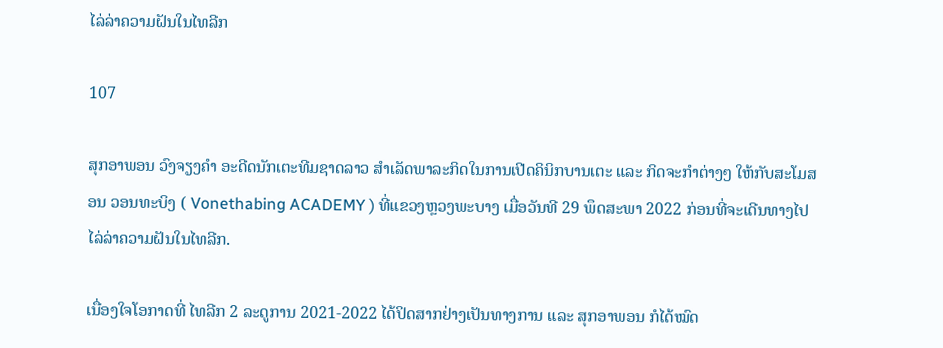ໄລ່ລ່າຄວາມຝັນໃນໄທລີກ

107

ສຸກອາພອນ ວົງຈຽງຄໍາ ອະດີດນັກເຕະທີມຊາດລາວ ສໍາເລັດພາລະກິດໃນການເປີດຄິນິກບານເຕະ ແລະ ກິດຈະກຳຕ່າງໆ ໃຫ້ກັບສະໂມສອນ ວອນທະບິງ ( Vonethabing ACADEMY ) ທີ່ແຂວງຫຼວງພະບາງ ເມື່ອວັນທີ 29 ພຶດສະພາ 2022 ກ່ອນທີ່ຈະເດີນທາງໄປໄລ່ລ່າຄວາມຝັນໃນໄທລີກ.

ເນື່ອງໃຈໂອກາດທີ່ ໄທລີກ 2 ລະດູການ 2021-2022 ໄດ້ປິດສາກຢ່າງເປັນທາງການ ແລະ ສຸກອາພອນ ກໍໄດ້ໝົດ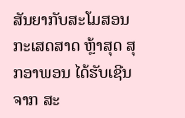ສັນຍາກັບສະໂມສອນ ກະເສດສາດ ຫຼ້າສຸດ ສຸກອາພອນ ໄດ້ຮັບເຊີນຈາກ ສະ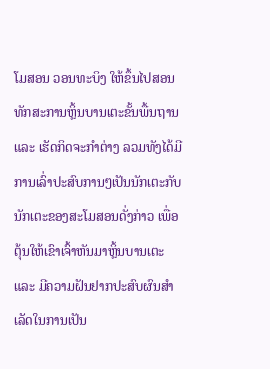ໂມສອນ ວອນທະບິງ ໃຫ້ຂຶ້ນໄປສອນທັກສະການຫຼິ້ນບານເຕະຂັ້ນພື້ນຖານ ແລະ ເຮັດກິດຈະກໍາຕ່າງ ລວມທັງໄດ້ມີການເລົ່າປະສົບການໆເປັນນັກເຕະກັບນັກເຕະຂອງສະໂມສອນດັ່ງກ່າວ ເພື່ອຕຸ້ນໃຫ້ເຂົາເຈົ້າຫັນມາຫຼິ້ນບານເຕະ ແລະ ມີຄວາມຝັນຢາກປະສົບຜົນສໍາເລັດໃນການເປັນ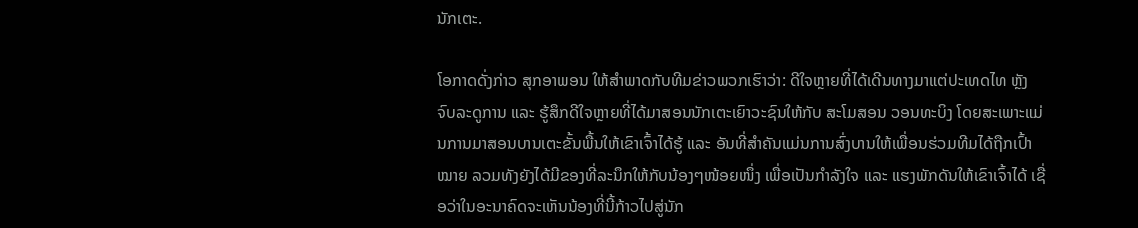ນັກເຕະ.

ໂອກາດດັ່ງກ່າວ ສຸກອາພອນ ໃຫ້ສໍາພາດກັບທີມຂ່າວພວກເຮົາວ່າ: ດີໃຈຫຼາຍທີ່ໄດ້ເດີນທາງມາແຕ່ປະເທດໄທ ຫຼັງຈົບລະດູການ ແລະ ຮູ້ສຶກດີໃຈຫຼາຍທີ່ໄດ້ມາສອນນັກເຕະເຍົາວະຊົນໃຫ້ກັບ ສະໂມສອນ ວອນທະບິງ ໂດຍສະເພາະແມ່ນການມາສອນບານເຕະຂັ້ນພື້ນໃຫ້ເຂົາເຈົ້າໄດ້ຮູ້ ແລະ ອັນທີ່ສໍາຄັນແມ່ນການສົ່ງບານໃຫ້ເພື່ອນຮ່ວມທີມໄດ້ຖືກເປົ້າໝາຍ ລວມທັງຍັງໄດ້ມີຂອງທີ່ລະນຶກໃຫ້ກັບນ້ອງໆໜ້ອຍໜຶ່ງ ເພື່ອເປັນກໍາລັງໃຈ ແລະ ແຮງພັກດັນໃຫ້ເຂົາເຈົ້າໄດ້ ເຊື່ອວ່າໃນອະນາຄົດຈະເຫັນນ້ອງທີ່ນີ້ກ້າວໄປສູ່ນັກ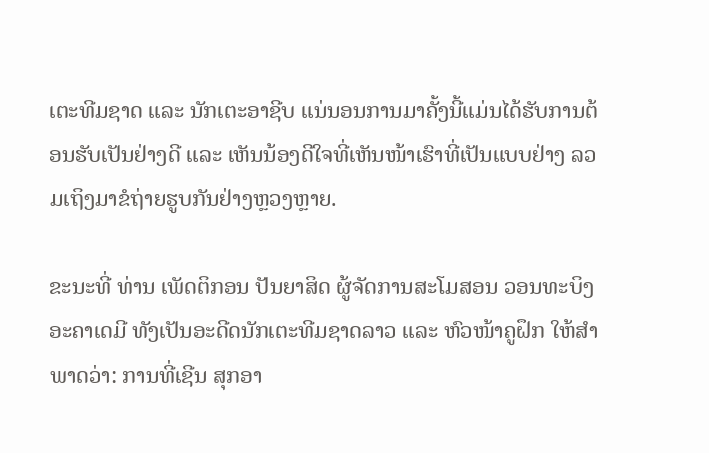ເຕະທີມຊາດ ແລະ ນັກເຕະອາຊີບ ແນ່ນອນການມາຄັ້ງນີ້ແມ່ນໄດ້ຮັບການຕ້ອນຮັບເປັນຢ່າງດີ ແລະ ເຫັນນ້ອງດີໃຈທີ່ເຫັນໜ້າເຮົາທີ່ເປັນແບບຢ່າງ ລວມເຖິງມາຂໍຖ່າຍຮູບກັນຢ່າງຫຼວງຫຼາຍ.

ຂະນະທີ່ ທ່ານ ເພັດຕິກອນ ປັນຍາສິດ ຜູ້ຈັດການສະໂມສອນ ວອນທະບິງ ອະຄາເດມີ ທັງເປັນອະດີດນັກເຕະທີມຊາດລາວ ແລະ ຫົວໜ້າຄູຝຶກ ໃຫ້ສໍາພາດວ່າ: ການທີ່ເຊີນ ສຸກອາ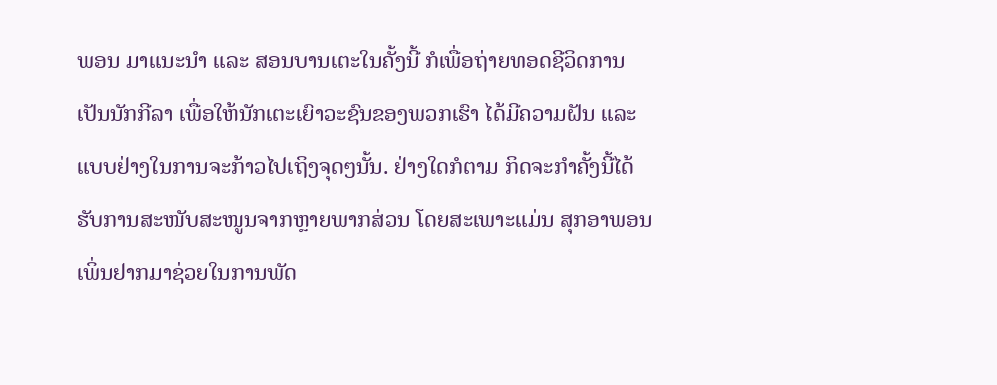ພອນ ມາແນະນໍາ ແລະ ສອນບານເຕະໃນຄັ້ງນີ້ ກໍເພື່ອຖ່າຍທອດຊີວິດການເປັນນັກກີລາ ເພື່ອໃຫ້ນັກເຕະເຍົາວະຊົນຂອງພວກເຮົາ ໄດ້ມີຄວາມຝັນ ແລະ ແບບຢ່າງໃນການຈະກ້າວໄປເຖິງຈຸດໆນັ້ນ. ຢ່າງໃດກໍຕາມ ກິດຈະກໍາຄັ້ງນີ້ໄດ້ຮັບການສະໜັບສະໜູນຈາກຫຼາຍພາກສ່ວນ ໂດຍສະເພາະແມ່ນ ສຸກອາພອນ ເພິ່ນຢາກມາຊ່ວຍໃນການພັດ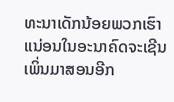ທະນາເດັກນ້ອຍພວກເຮົາ ແນ່ອນໃນອະນາຄົດຈະເຊີນເພິ່ນມາສອນອີກ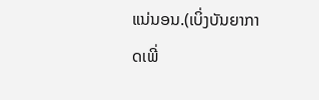ແນ່ນອນ.(ເບິ່ງບັນຍາກາດເພີ່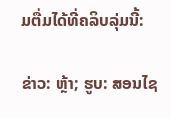ມຕື່ມໄດ້ທີ່ຄລິບລຸ່ມນີ້:

ຂ່າວ: ຫຼ້າ; ຮູບ: ສອນໄຊ